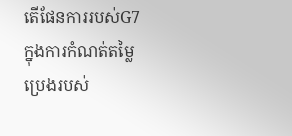តើផែនការរបស់G7 ក្នុងការកំណត់តម្លៃប្រេងរបស់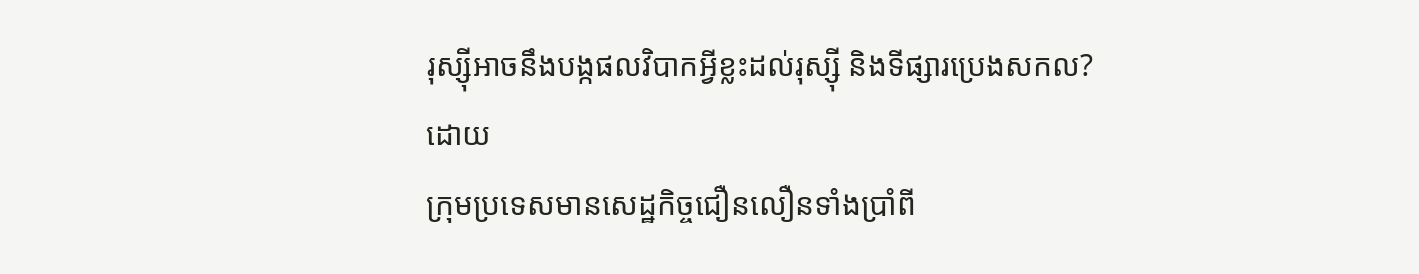រុស្ស៊ីអាចនឹងបង្កផលវិបាកអ្វីខ្លះដល់រុស្ស៊ី និងទីផ្សារប្រេងសកល?
ដោយ
ក្រុមប្រទេសមានសេដ្ឋកិច្ចជឿនលឿនទាំងប្រាំពី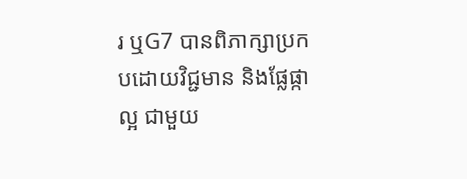រ ឬG7 បានពិភាក្សាប្រកបដោយវិជ្ជមាន និងផ្លែផ្កាល្អ ជាមួយ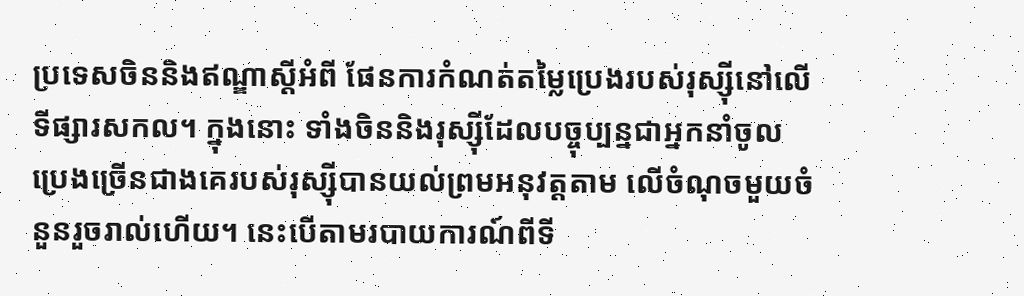ប្រទេសចិននិងឥណ្ឌាស្តីអំពី ផែនការកំណត់តម្លៃប្រេងរបស់រុស្ស៊ីនៅលើទីផ្សារសកល។ ក្នុងនោះ ទាំងចិននិងរុស្ស៊ីដែលបច្ចុប្បន្នជាអ្នកនាំចូលប្រេងច្រើនជាងគេរបស់រុស្ស៊ីបានយល់ព្រមអនុវត្តតាម លើចំណុចមួយចំនួនរួចរាល់ហើយ។ នេះបើតាមរបាយការណ៍ពីទី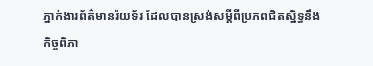ភ្នាក់ងារព័ត៌មានរ៉យទ័រ ដែលបានស្រង់សម្ដីពីប្រភពជិតស្និទ្ធនឹងកិច្ចពិភា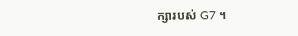ក្សារបស់ G7 ។